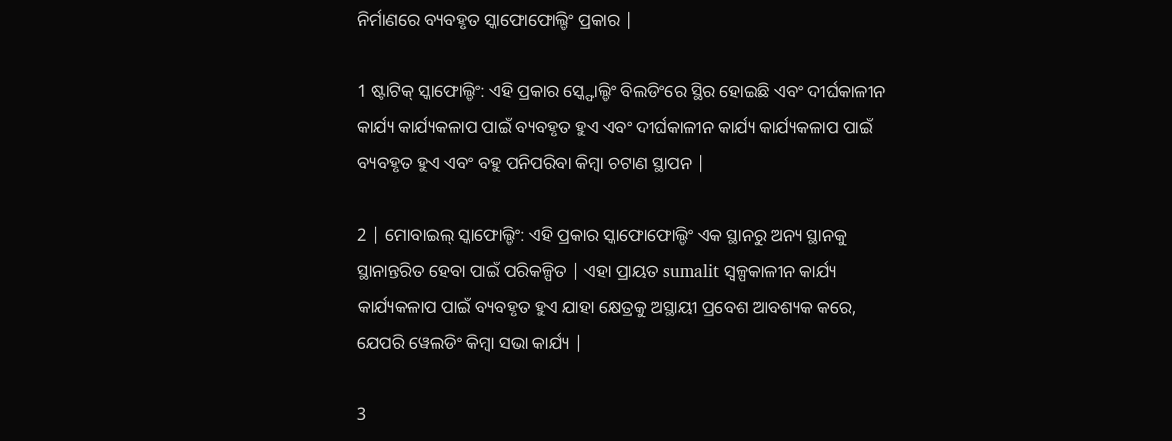ନିର୍ମାଣରେ ବ୍ୟବହୃତ ସ୍କାଫୋଫୋଲ୍ଡିଂ ପ୍ରକାର |

1 ଷ୍ଟାଟିକ୍ ସ୍କାଫୋଲ୍ଡିଂ: ଏହି ପ୍ରକାର ସ୍କ୍ଫୋଲ୍ଡିଂ ବିଲଡିଂରେ ସ୍ଥିର ହୋଇଛି ଏବଂ ଦୀର୍ଘକାଳୀନ କାର୍ଯ୍ୟ କାର୍ଯ୍ୟକଳାପ ପାଇଁ ବ୍ୟବହୃତ ହୁଏ ଏବଂ ଦୀର୍ଘକାଳୀନ କାର୍ଯ୍ୟ କାର୍ଯ୍ୟକଳାପ ପାଇଁ ବ୍ୟବହୃତ ହୁଏ ଏବଂ ବହୁ ପନିପରିବା କିମ୍ବା ଚଟାଣ ସ୍ଥାପନ |

2 | ମୋବାଇଲ୍ ସ୍କାଫୋଲ୍ଡିଂ: ଏହି ପ୍ରକାର ସ୍କାଫୋଫୋଲ୍ଡିଂ ଏକ ସ୍ଥାନରୁ ଅନ୍ୟ ସ୍ଥାନକୁ ସ୍ଥାନାନ୍ତରିତ ହେବା ପାଇଁ ପରିକଳ୍ପିତ | ଏହା ପ୍ରାୟତ sumalit ସ୍ୱଳ୍ପକାଳୀନ କାର୍ଯ୍ୟ କାର୍ଯ୍ୟକଳାପ ପାଇଁ ବ୍ୟବହୃତ ହୁଏ ଯାହା କ୍ଷେତ୍ରକୁ ଅସ୍ଥାୟୀ ପ୍ରବେଶ ଆବଶ୍ୟକ କରେ, ଯେପରି ୱେଲଡିଂ କିମ୍ବା ସଭା କାର୍ଯ୍ୟ |

3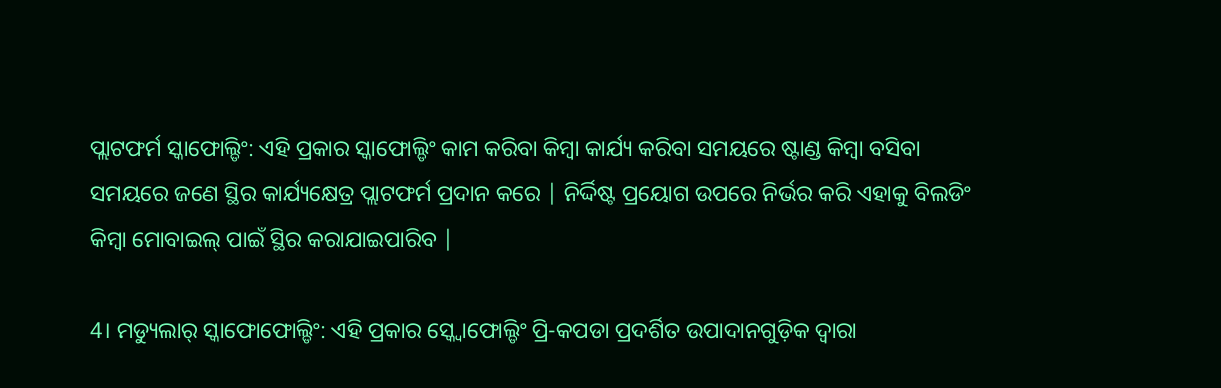ପ୍ଲାଟଫର୍ମ ସ୍କାଫୋଲ୍ଡିଂ: ଏହି ପ୍ରକାର ସ୍କାଫୋଲ୍ଡିଂ କାମ କରିବା କିମ୍ବା କାର୍ଯ୍ୟ କରିବା ସମୟରେ ଷ୍ଟାଣ୍ଡ କିମ୍ବା ବସିବା ସମୟରେ ଜଣେ ସ୍ଥିର କାର୍ଯ୍ୟକ୍ଷେତ୍ର ପ୍ଲାଟଫର୍ମ ପ୍ରଦାନ କରେ | ନିର୍ଦ୍ଦିଷ୍ଟ ପ୍ରୟୋଗ ଉପରେ ନିର୍ଭର କରି ଏହାକୁ ବିଲଡିଂ କିମ୍ବା ମୋବାଇଲ୍ ପାଇଁ ସ୍ଥିର କରାଯାଇପାରିବ |

4। ମଡ୍ୟୁଲାର୍ ସ୍କାଫୋଫୋଲ୍ଡିଂ: ଏହି ପ୍ରକାର ସ୍କ୍ୱୋଫୋଲ୍ଡିଂ ପ୍ରି-କପଡା ପ୍ରଦର୍ଶିତ ଉପାଦାନଗୁଡ଼ିକ ଦ୍ୱାରା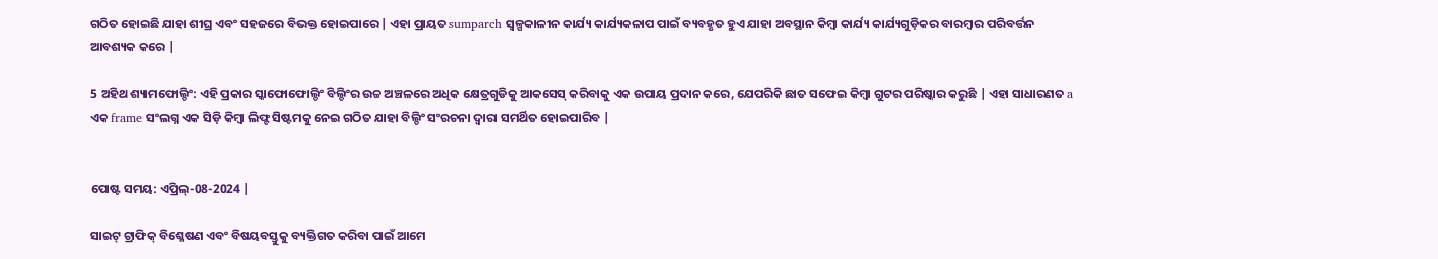ଗଠିତ ହୋଇଛି ଯାହା ଶୀଘ୍ର ଏବଂ ସହଜରେ ବିଭକ୍ତ ହୋଇପାରେ | ଏହା ପ୍ରାୟତ sumparch ସ୍ୱଳ୍ପକାଳୀନ କାର୍ଯ୍ୟ କାର୍ଯ୍ୟକଳାପ ପାଇଁ ବ୍ୟବହୃତ ହୁଏ ଯାହା ଅବସ୍ଥାନ କିମ୍ବା କାର୍ଯ୍ୟ କାର୍ଯ୍ୟଗୁଡ଼ିକର ବାରମ୍ବାର ପରିବର୍ତ୍ତନ ଆବଶ୍ୟକ କରେ |

5 ଅହିଥ ଶ୍ୟାମଫୋଲ୍ଡିଂ: ଏହି ପ୍ରକାର ସ୍କାଫୋଫୋଲ୍ଡିଂ ବିଲ୍ଡିଂର ଉଚ୍ଚ ଅଞ୍ଚଳରେ ଅଧିକ କ୍ଷେତ୍ରଗୁଡିକୁ ଆକସେସ୍ କରିବାକୁ ଏକ ଉପାୟ ପ୍ରଦାନ କରେ, ଯେପରିକି ଛାତ ସଫେଇ କିମ୍ବା ଗୁଟର ପରିଷ୍କାର କରୁଛି | ଏହା ସାଧାରଣତ a ଏକ frame ସଂଲଗ୍ନ ଏକ ସିଡ଼ି କିମ୍ବା ଲିଫ୍ଟ ସିଷ୍ଟମକୁ ନେଇ ଗଠିତ ଯାହା ବିଲ୍ଡିଂ ସଂରଚନା ଦ୍ୱାରା ସମର୍ଥିତ ହୋଇପାରିବ |


ପୋଷ୍ଟ ସମୟ: ଏପ୍ରିଲ୍-08-2024 |

ସାଇଟ୍ ଟ୍ରାଫିକ୍ ବିଶ୍ଳେଷଣ ଏବଂ ବିଷୟବସ୍ତୁକୁ ବ୍ୟକ୍ତିଗତ କରିବା ପାଇଁ ଆମେ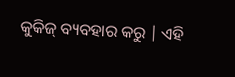କୁକିଜ୍ ବ୍ୟବହାର କରୁ | ଏହି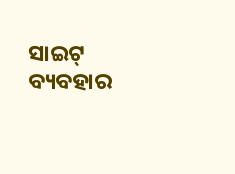ସାଇଟ୍ ବ୍ୟବହାର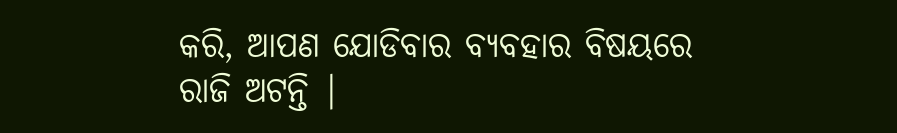କରି, ଆପଣ ଯୋଡିବାର ବ୍ୟବହାର ବିଷୟରେ ରାଜି ଅଟନ୍ତି |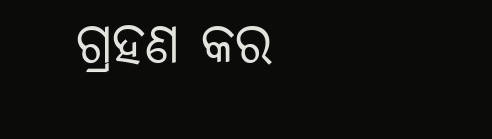ଗ୍ରହଣ କର